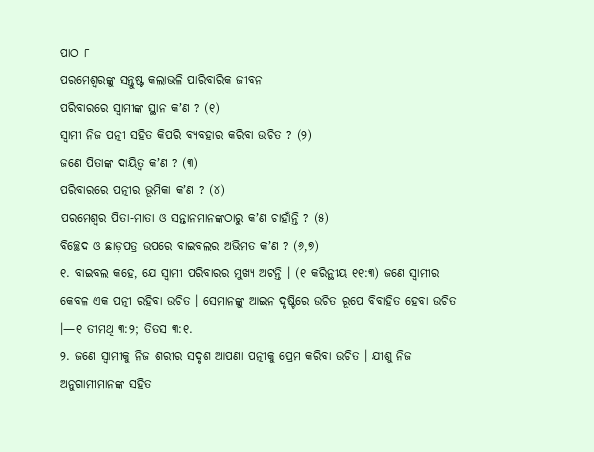ପାଠ ୮
ପରମେଶ୍ୱରଙ୍କୁ ସନ୍ତୁଷ୍ଟ କଲାଭଳି ପାରିବାରିକ ଜୀବନ
ପରିବାରରେ ସ୍ୱାମୀଙ୍କ ସ୍ଥାନ କʼଣ ? (୧)
ସ୍ୱାମୀ ନିଜ ପତ୍ନୀ ସହିତ କିପରି ବ୍ୟବହାର କରିବା ଉଚିତ ? (୨)
ଜଣେ ପିତାଙ୍କ ଦାୟିତ୍ୱ କʼଣ ? (୩)
ପରିବାରରେ ପତ୍ନୀର ଭୂମିକା କʼଣ ? (୪)
ପରମେଶ୍ୱର ପିତା-ମାତା ଓ ସନ୍ତାନମାନଙ୍କଠାରୁ କʼଣ ଚାହାଁନ୍ତି ? (୫)
ବିଚ୍ଛେଦ ଓ ଛାଡ଼ପତ୍ର ଉପରେ ବାଇବଲର ଅଭିମତ କʼଣ ? (୬,୭)
୧. ବାଇବଲ କହେ, ଯେ ସ୍ୱାମୀ ପରିବାରର ମୁଖ୍ୟ ଅଟନ୍ତି । (୧ କରିନ୍ଥୀୟ ୧୧:୩) ଜଣେ ସ୍ୱାମୀର କେବଳ ଏକ ପତ୍ନୀ ରହିବା ଉଚିତ । ସେମାନଙ୍କୁ ଆଇନ ଦୃଷ୍ଟିରେ ଉଚିତ ରୂପେ ବିବାହିତ ହେବା ଉଚିତ ।—୧ ତୀମଥି ୩:୨; ତିତସ ୩:୧.
୨. ଜଣେ ସ୍ୱାମୀକୁ ନିଜ ଶରୀର ସଦୃଶ ଆପଣା ପତ୍ନୀକୁ ପ୍ରେମ କରିବା ଉଚିତ । ଯୀଶୁ ନିଜ ଅନୁଗାମୀମାନଙ୍କ ସହିତ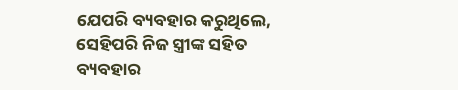ଯେପରି ବ୍ୟବହାର କରୁଥିଲେ, ସେହିପରି ନିଜ ସ୍ତ୍ରୀଙ୍କ ସହିତ ବ୍ୟବହାର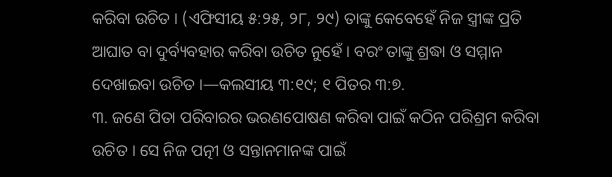କରିବା ଉଚିତ । (ଏଫିସୀୟ ୫:୨୫, ୨୮, ୨୯) ତାଙ୍କୁ କେବେହେଁ ନିଜ ସ୍ତ୍ରୀଙ୍କ ପ୍ରତି ଆଘାତ ବା ଦୁର୍ବ୍ୟବହାର କରିବା ଉଚିତ ନୁହେଁ । ବରଂ ତାଙ୍କୁ ଶ୍ରଦ୍ଧା ଓ ସମ୍ମାନ ଦେଖାଇବା ଉଚିତ ।—କଲସୀୟ ୩:୧୯; ୧ ପିତର ୩:୭.
୩. ଜଣେ ପିତା ପରିବାରର ଭରଣପୋଷଣ କରିବା ପାଇଁ କଠିନ ପରିଶ୍ରମ କରିବା ଉଚିତ । ସେ ନିଜ ପତ୍ନୀ ଓ ସନ୍ତାନମାନଙ୍କ ପାଇଁ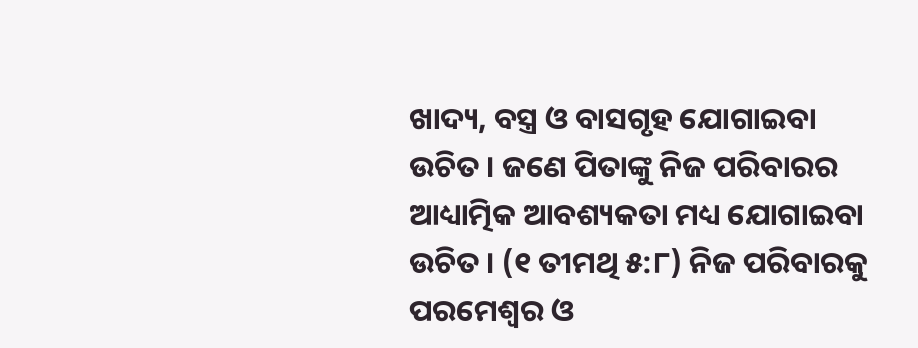ଖାଦ୍ୟ, ବସ୍ତ୍ର ଓ ବାସଗୃହ ଯୋଗାଇବା ଉଚିତ । ଜଣେ ପିତାଙ୍କୁ ନିଜ ପରିବାରର ଆଧ୍ୟାତ୍ମିକ ଆବଶ୍ୟକତା ମଧ୍ୟ ଯୋଗାଇବା ଉଚିତ । (୧ ତୀମଥି ୫:୮) ନିଜ ପରିବାରକୁ ପରମେଶ୍ୱର ଓ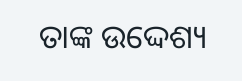ତାଙ୍କ ଉଦ୍ଦେଶ୍ୟ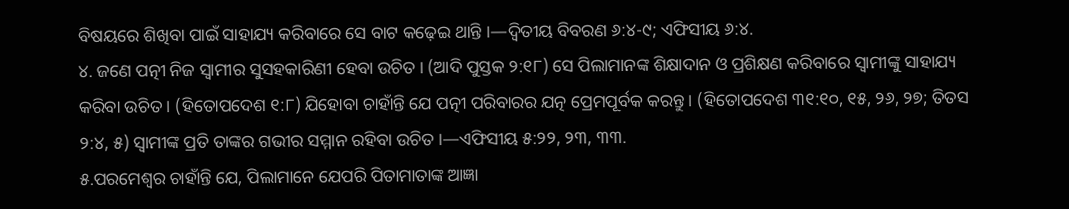ବିଷୟରେ ଶିଖିବା ପାଇଁ ସାହାଯ୍ୟ କରିବାରେ ସେ ବାଟ କଢ଼େଇ ଥାନ୍ତି ।—ଦ୍ୱିତୀୟ ବିବରଣ ୬:୪-୯; ଏଫିସୀୟ ୬:୪.
୪. ଜଣେ ପତ୍ନୀ ନିଜ ସ୍ୱାମୀର ସୁସହକାରିଣୀ ହେବା ଉଚିତ । (ଆଦି ପୁସ୍ତକ ୨:୧୮) ସେ ପିଲାମାନଙ୍କ ଶିକ୍ଷାଦାନ ଓ ପ୍ରଶିକ୍ଷଣ କରିବାରେ ସ୍ୱାମୀଙ୍କୁ ସାହାଯ୍ୟ କରିବା ଉଚିତ । (ହିତୋପଦେଶ ୧:୮) ଯିହୋବା ଚାହାଁନ୍ତି ଯେ ପତ୍ନୀ ପରିବାରର ଯତ୍ନ ପ୍ରେମପୂର୍ବକ କରନ୍ତୁ । (ହିତୋପଦେଶ ୩୧:୧୦, ୧୫, ୨୬, ୨୭; ତିତସ ୨:୪, ୫) ସ୍ୱାମୀଙ୍କ ପ୍ରତି ତାଙ୍କର ଗଭୀର ସମ୍ମାନ ରହିବା ଉଚିତ ।—ଏଫିସୀୟ ୫:୨୨, ୨୩, ୩୩.
୫.ପରମେଶ୍ୱର ଚାହାଁନ୍ତି ଯେ, ପିଲାମାନେ ଯେପରି ପିତାମାତାଙ୍କ ଆଜ୍ଞା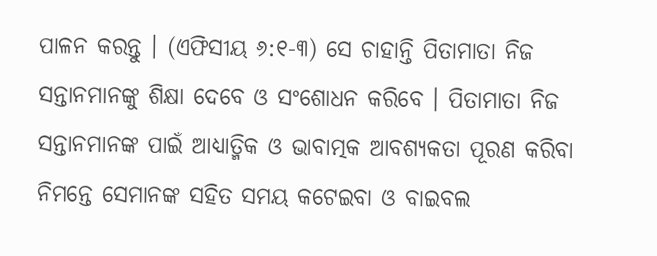ପାଳନ କରନ୍ତୁ । (ଏଫିସୀୟ ୬:୧-୩) ସେ ଚାହାନ୍ତି ପିତାମାତା ନିଜ ସନ୍ତାନମାନଙ୍କୁ ଶିକ୍ଷା ଦେବେ ଓ ସଂଶୋଧନ କରିବେ । ପିତାମାତା ନିଜ ସନ୍ତାନମାନଙ୍କ ପାଇଁ ଆଧ୍ୟାତ୍ମିକ ଓ ଭାବାତ୍ମକ ଆବଶ୍ୟକତା ପୂରଣ କରିବା ନିମନ୍ତେ ସେମାନଙ୍କ ସହିତ ସମୟ କଟେଇବା ଓ ବାଇବଲ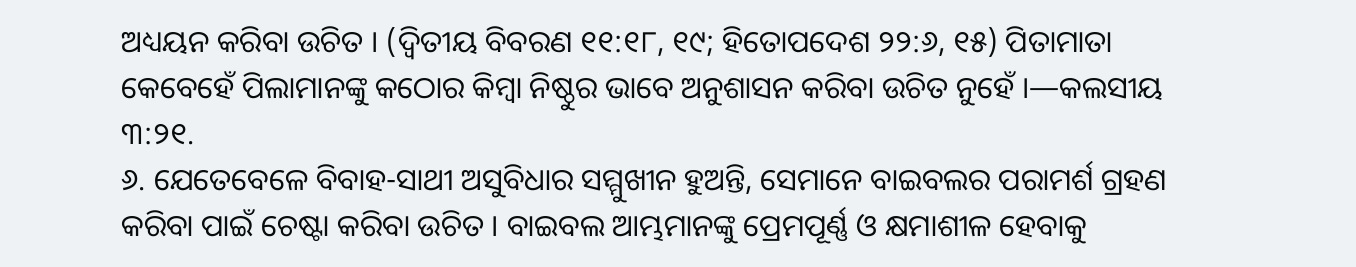ଅଧ୍ୟୟନ କରିବା ଉଚିତ । (ଦ୍ୱିତୀୟ ବିବରଣ ୧୧:୧୮, ୧୯; ହିତୋପଦେଶ ୨୨:୬, ୧୫) ପିତାମାତା କେବେହେଁ ପିଲାମାନଙ୍କୁ କଠୋର କିମ୍ବା ନିଷ୍ଠୁର ଭାବେ ଅନୁଶାସନ କରିବା ଉଚିତ ନୁହେଁ ।—କଲସୀୟ ୩:୨୧.
୬. ଯେତେବେଳେ ବିବାହ-ସାଥୀ ଅସୁବିଧାର ସମ୍ମୁଖୀନ ହୁଅନ୍ତି, ସେମାନେ ବାଇବଲର ପରାମର୍ଶ ଗ୍ରହଣ କରିବା ପାଇଁ ଚେଷ୍ଟା କରିବା ଉଚିତ । ବାଇବଲ ଆମ୍ଭମାନଙ୍କୁ ପ୍ରେମପୂର୍ଣ୍ଣ ଓ କ୍ଷମାଶୀଳ ହେବାକୁ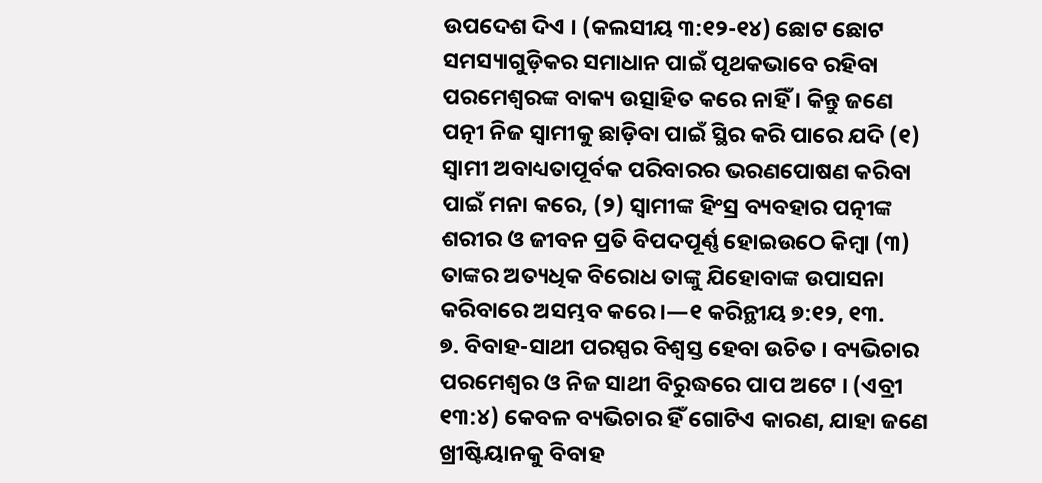ଉପଦେଶ ଦିଏ । (କଲସୀୟ ୩:୧୨-୧୪) ଛୋଟ ଛୋଟ ସମସ୍ୟାଗୁଡ଼ିକର ସମାଧାନ ପାଇଁ ପୃଥକଭାବେ ରହିବା ପରମେଶ୍ୱରଙ୍କ ବାକ୍ୟ ଉତ୍ସାହିତ କରେ ନାହିଁ । କିନ୍ତୁ ଜଣେ ପତ୍ନୀ ନିଜ ସ୍ୱାମୀକୁ ଛାଡ଼ିବା ପାଇଁ ସ୍ଥିର କରି ପାରେ ଯଦି (୧) ସ୍ୱାମୀ ଅବାଧ୍ୟତାପୂର୍ବକ ପରିବାରର ଭରଣପୋଷଣ କରିବା ପାଇଁ ମନା କରେ, (୨) ସ୍ୱାମୀଙ୍କ ହିଂସ୍ର ବ୍ୟବହାର ପତ୍ନୀଙ୍କ ଶରୀର ଓ ଜୀବନ ପ୍ରତି ବିପଦପୂର୍ଣ୍ଣ ହୋଇଉଠେ କିମ୍ବା (୩) ତାଙ୍କର ଅତ୍ୟଧିକ ବିରୋଧ ତାଙ୍କୁ ଯିହୋବାଙ୍କ ଉପାସନା କରିବାରେ ଅସମ୍ଭବ କରେ ।—୧ କରିନ୍ଥୀୟ ୭:୧୨, ୧୩.
୭. ବିବାହ-ସାଥୀ ପରସ୍ପର ବିଶ୍ୱସ୍ତ ହେବା ଉଚିତ । ବ୍ୟଭିଚାର ପରମେଶ୍ୱର ଓ ନିଜ ସାଥୀ ବିରୁଦ୍ଧରେ ପାପ ଅଟେ । (ଏବ୍ରୀ ୧୩:୪) କେବଳ ବ୍ୟଭିଚାର ହିଁ ଗୋଟିଏ କାରଣ, ଯାହା ଜଣେ ଖ୍ରୀଷ୍ଟିୟାନକୁ ବିବାହ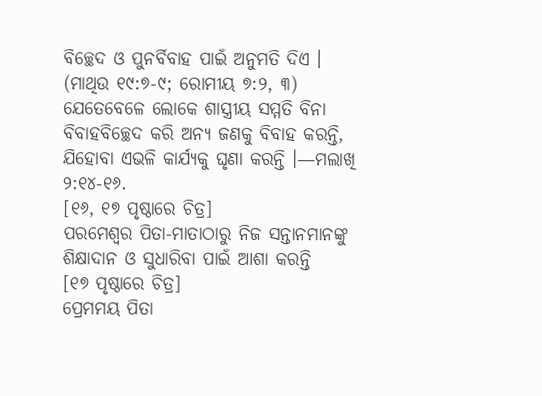ବିଚ୍ଛେଦ ଓ ପୁନର୍ବିବାହ ପାଇଁ ଅନୁମତି ଦିଏ । (ମାଥିଉ ୧୯:୭-୯; ରୋମୀୟ ୭:୨, ୩) ଯେତେବେଳେ ଲୋକେ ଶାସ୍ତ୍ରୀୟ ସମ୍ମତି ବିନା ବିବାହବିଚ୍ଛେଦ କରି ଅନ୍ୟ ଜଣକୁ ବିବାହ କରନ୍ତି, ଯିହୋବା ଏଭଳି କାର୍ଯ୍ୟକୁ ଘୃଣା କରନ୍ତି ।—ମଲାଖି ୨:୧୪-୧୬.
[୧୬, ୧୭ ପୃଷ୍ଠାରେ ଚିତ୍ର]
ପରମେଶ୍ୱର ପିତା-ମାତାଠାରୁ ନିଜ ସନ୍ତାନମାନଙ୍କୁ ଶିକ୍ଷାଦାନ ଓ ସୁଧାରିବା ପାଇଁ ଆଶା କରନ୍ତି
[୧୭ ପୃଷ୍ଠାରେ ଚିତ୍ର]
ପ୍ରେମମୟ ପିତା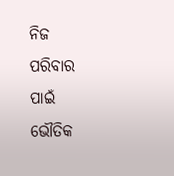ନିଜ ପରିବାର ପାଇଁ ଭୌତିକ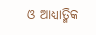ଓ ଆଧ୍ୟାତ୍ମିକ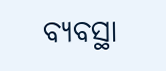ବ୍ୟବସ୍ଥା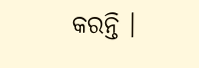କରନ୍ତି ।